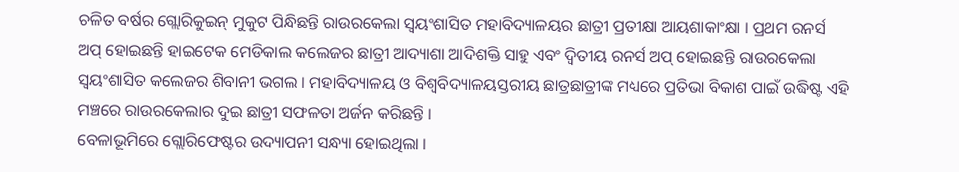ଚଳିତ ବର୍ଷର ଗ୍ଲୋରିକୁଇନ୍ ମୁକୁଟ ପିନ୍ଧିଛନ୍ତି ରାଉରକେଲା ସ୍ୱୟଂଶାସିତ ମହାବିଦ୍ୟାଳୟର ଛାତ୍ରୀ ପ୍ରତୀକ୍ଷା ଆୟଶାକାଂକ୍ଷା । ପ୍ରଥମ ରନର୍ସ ଅପ୍ ହୋଇଛନ୍ତି ହାଇଟେକ ମେଡିକାଲ କଲେଜର ଛାତ୍ରୀ ଆଦ୍ୟାଶା ଆଦିଶକ୍ତି ସାହୁ ଏବଂ ଦ୍ୱିତୀୟ ରନର୍ସ ଅପ୍ ହୋଇଛନ୍ତି ରାଉରକେଲା ସ୍ୱୟଂଶାସିତ କଲେଜର ଶିବାନୀ ଭଗଲ । ମହାବିଦ୍ୟାଳୟ ଓ ବିଶ୍ୱବିଦ୍ୟାଳୟସ୍ତରୀୟ ଛାତ୍ରଛାତ୍ରୀଙ୍କ ମଧ୍ୟରେ ପ୍ରତିଭା ବିକାଶ ପାଇଁ ଉଦ୍ଧିଷ୍ଟ ଏହି ମଞ୍ଚରେ ରାଉରକେଲାର ଦୁଇ ଛାତ୍ରୀ ସଫଳତା ଅର୍ଜନ କରିଛନ୍ତି ।
ବେଳାଭୂମିରେ ଗ୍ଲୋରିଫେଷ୍ଟର ଉଦ୍ୟାପନୀ ସନ୍ଧ୍ୟା ହୋଇଥିଲା ।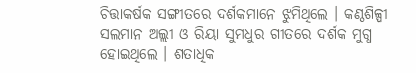ଚିତ୍ତାକର୍ଷକ ସଙ୍ଗୀତରେ ଦର୍ଶକମାନେ ଝୁମିଥିଲେ । କଣ୍ଠଶିଳ୍ପୀ ସଲମାନ ଅଲ୍ଲୀ ଓ ରିୟା ସୁମଧୁର ଗୀତରେ ଦର୍ଶକ ମୁଗ୍ଧ ହୋଇଥିଲେ । ଶତାଧିକ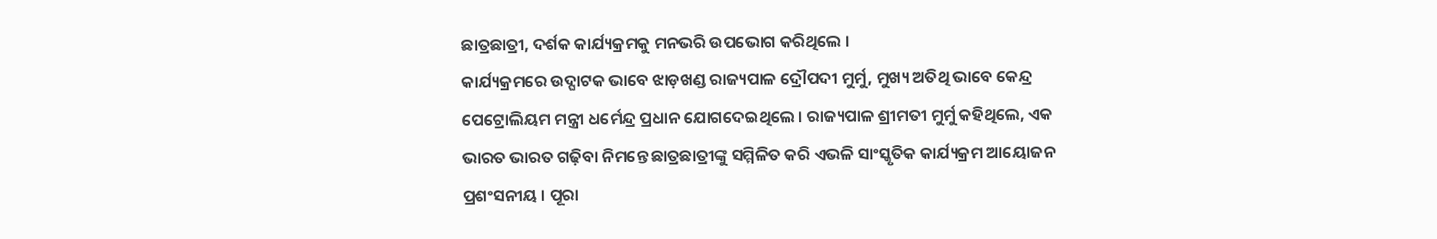ଛାତ୍ରଛାତ୍ରୀ, ଦର୍ଶକ କାର୍ଯ୍ୟକ୍ରମକୁ ମନଭରି ଉପଭୋଗ କରିଥିଲେ ।
କାର୍ଯ୍ୟକ୍ରମରେ ଉଦ୍ଘାଟକ ଭାବେ ଝାଡ଼ଖଣ୍ଡ ରାଜ୍ୟପାଳ ଦ୍ରୌପଦୀ ମୁର୍ମୁ, ମୁଖ୍ୟ ଅତିଥି ଭାବେ କେନ୍ଦ୍ର ପେଟ୍ରୋଲିୟମ ମନ୍ତ୍ରୀ ଧର୍ମେନ୍ଦ୍ର ପ୍ରଧାନ ଯୋଗଦେଇଥିଲେ । ରାଜ୍ୟପାଳ ଶ୍ରୀମତୀ ମୁର୍ମୁ କହିଥିଲେ, ଏକ ଭାରତ ଭାରତ ଗଢ଼ିବା ନିମନ୍ତେ ଛାତ୍ରଛାତ୍ରୀଙ୍କୁ ସମ୍ମିଳିତ କରି ଏଭଳି ସାଂସ୍କୃତିକ କାର୍ଯ୍ୟକ୍ରମ ଆୟୋଜନ ପ୍ରଶଂସନୀୟ । ପୂରା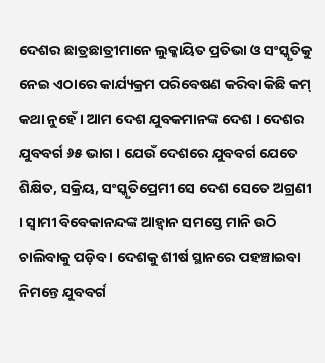ଦେଶର ଛାତ୍ରଛାତ୍ରୀମାନେ ଲୁକ୍କାୟିତ ପ୍ରତିଭା ଓ ସଂସ୍କୃତିକୁ ନେଇ ଏଠାରେ କାର୍ଯ୍ୟକ୍ରମ ପରିବେଷଣ କରିବା କିଛି କମ୍ କଥା ନୁହେଁ । ଆମ ଦେଶ ଯୁବକମାନଙ୍କ ଦେଶ । ଦେଶର ଯୁବବର୍ଗ ୬୫ ଭାଗ । ଯେଉଁ ଦେଶରେ ଯୁବବର୍ଗ ଯେତେ ଶିକ୍ଷିତ, ସକ୍ରିୟ, ସଂସ୍କୃତିପ୍ରେମୀ ସେ ଦେଶ ସେତେ ଅଗ୍ରଣୀ । ସ୍ୱାମୀ ବିବେକାନନ୍ଦଙ୍କ ଆହ୍ୱାନ ସମସ୍ତେ ମାନି ଉଠି ଚାଲିବାକୁ ପଡ଼ିବ । ଦେଶକୁ ଶୀର୍ଷ ସ୍ଥାନରେ ପହଞ୍ଚାଇବା ନିମନ୍ତେ ଯୁବବର୍ଗ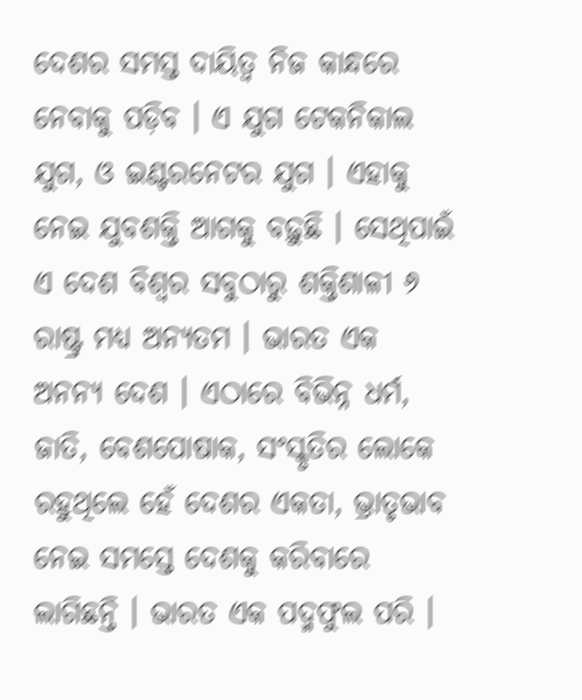ଦେଶର ସମସ୍ତ ଦାୟିତ୍ୱ ନିଜ କାନ୍ଧରେ ନେବାକୁ ପଡ଼ିବ । ଏ ଯୁଗ ଟେକନିକାଲ ଯୁଗ, ଓ ଇଣ୍ଟରନେଟର ଯୁଗ । ଏହାକୁ ନେଇ ଯୁବଶକ୍ତି ଆଗକୁ ବଢ଼ୁଛି । ସେଥିପାଇଁ ଏ ଦେଶ ବିଶ୍ୱର ସବୁଠାରୁ ଶକ୍ତିଶାଳୀ ୬ ରାଷ୍ଟ୍ର ମଧ୍ୟ ଅନ୍ୟତମ । ଭାରତ ଏକ ଅନନ୍ୟ ଦେଶ । ଏଠାରେ ବିଭିନ୍ନ ଧର୍ମ, ଜାତି, ବେଶପୋଷାକ, ସଂସ୍କୃତିର ଲୋକେ ରହୁଥିଲେ ହେଁ ଦେଶର ଏକତା, ଭ୍ରାତୃଭାବ ନେଇ ସମସ୍ତେ ଦେଶକୁ କରିବାରେ ଲାଗିଛନ୍ତି । ଭାରତ ଏକ ପଦ୍ମଫୁଲ ପରି ।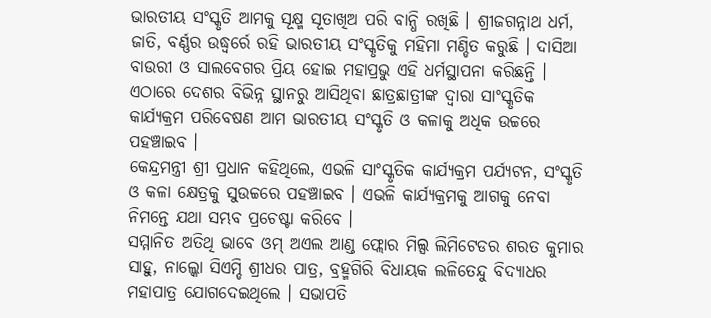ଭାରତୀୟ ସଂସ୍କୃତି ଆମକୁ ସୂକ୍ଷ୍ମ ସୂତାଖିଅ ପରି ବାନ୍ଧି ରଖିଛି । ଶ୍ରୀଜଗନ୍ନାଥ ଧର୍ମ, ଜାତି, ବର୍ଣ୍ଣର ଉଦ୍ଧ୍ୱର୍ରେ ରହି ଭାରତୀୟ ସଂସ୍କୃତିକୁ ମହିମା ମଣ୍ଡିତ କରୁଛି । ଦାସିଆ ବାଉରୀ ଓ ସାଲବେଗର ପ୍ରିୟ ହୋଇ ମହାପ୍ରଭୁ ଏହି ଧର୍ମସ୍ଥାପନା କରିଛନ୍ତି । ଏଠାରେ ଦେଶର ବିଭିନ୍ନ ସ୍ଥାନରୁ ଆସିଥିବା ଛାତ୍ରଛାତ୍ରୀଙ୍କ ଦ୍ୱାରା ସାଂସ୍କୃତିକ କାର୍ଯ୍ୟକ୍ରମ ପରିବେଷଣ ଆମ ଭାରତୀୟ ସଂସ୍କୃତି ଓ କଳାକୁ ଅଧିକ ଉଚ୍ଚରେ ପହଞ୍ଚାଇବ ।
କେନ୍ଦ୍ରମନ୍ତ୍ରୀ ଶ୍ରୀ ପ୍ରଧାନ କହିଥିଲେ, ଏଭଳି ସାଂସ୍କୃତିକ କାର୍ଯ୍ୟକ୍ରମ ପର୍ଯ୍ୟଟନ, ସଂସ୍କୃତି ଓ କଳା କ୍ଷେତ୍ରକୁ ସୁଉଚ୍ଚରେ ପହଞ୍ଚାଇବ । ଏଭଳି କାର୍ଯ୍ୟକ୍ରମକୁ ଆଗକୁ ନେବା ନିମନ୍ତେ ଯଥା ସମ୍ଭବ ପ୍ରଚେଷ୍ଟା କରିବେ ।
ସମ୍ମାନିତ ଅତିଥି ଭାବେ ଓମ୍ ଅଏଲ ଆଣ୍ଡ ଫ୍ଲୋର ମିଲ୍ସ ଲିମିଟେଡର ଶରତ କୁମାର ସାହୁ, ନାଲ୍କୋ ସିଏମ୍ଡି ଶ୍ରୀଧର ପାତ୍ର, ବ୍ରହ୍ମଗିରି ବିଧାୟକ ଲଳିତେନ୍ଦୁ ବିଦ୍ୟାଧର ମହାପାତ୍ର ଯୋଗଦେଇଥିଲେ । ସଭାପତି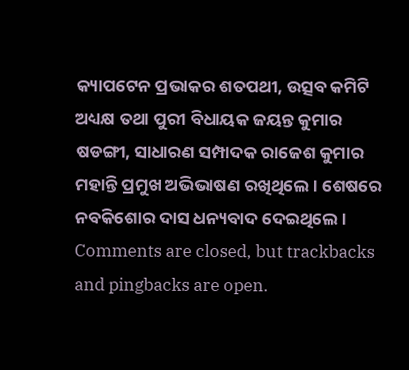କ୍ୟାପଟେନ ପ୍ରଭାକର ଶତପଥୀ, ଉତ୍ସବ କମିଟି ଅଧ୍ୟକ୍ଷ ତଥା ପୁରୀ ବିଧାୟକ ଜୟନ୍ତ କୁମାର ଷଡଙ୍ଗୀ, ସାଧାରଣ ସମ୍ପାଦକ ରାଜେଶ କୁମାର ମହାନ୍ତି ପ୍ରମୁଖ ଅଭିଭାଷଣ ରଖିଥିଲେ । ଶେଷରେ ନବକିଶୋର ଦାସ ଧନ୍ୟବାଦ ଦେଇଥିଲେ ।
Comments are closed, but trackbacks and pingbacks are open.